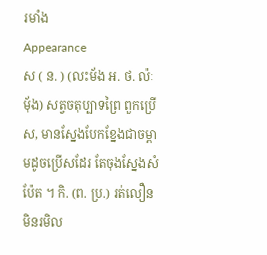រមាំង
Appearance
ស ( ន. ) (លះម័ង អ. ថ. ល៉ៈមុ័ង) សត្វចតុប្បាទព្រៃ ពួកប្រើស, មានស្នែងបែកខ្នែងជាចម្ពាមដូចប្រើសដែរ តែចុងស្នែងសំប៉ែត ។ កិ. (ព. ប្រ.) រត់លឿនមិនរមិល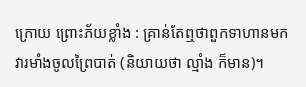ក្រោយ ព្រោះភ័យខ្លាំង : គ្រាន់តែឮថាពួកទាហានមកវារមាំងចូលព្រៃបាត់ (និយាយថា ល្មាំង ក៏មាន)។